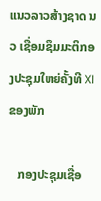ແນວລາວສ້າງຊາດ ນວ ເຊື່ອມຊຶມມະຕິກອງປະຊຸມໃຫຍ່ຄັ້ງທີ XI ຂອງພັກ

   ກອງປະຊຸມເຊື່ອ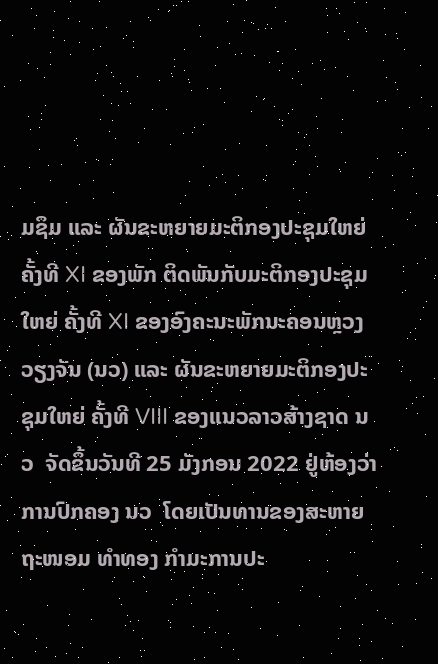ມຊຶມ ແລະ ຜັນຂະຫຍາຍມະຕິກອງປະຊຸມໃຫຍ່ ຄັ້ງທີ XI ຂອງພັກ ຕິດພັນກັບມະຕິກອງປະຊຸມໃຫຍ່ ຄັ້ງທີ XI ຂອງອົງຄະນະພັກນະຄອນຫຼວງວຽງຈັນ (ນວ) ແລະ ຜັນຂະຫຍາຍມະຕິກອງປະຊຸມໃຫຍ່ ຄັ້ງທີ VIII ຂອງແນວລາວສ້າງຊາດ ນວ  ຈັດຂຶ້ນວັນທີ 25 ມັງກອນ 2022 ຢູ່ຫ້ອງວ່າການປົກຄອງ ນວ  ໂດຍເປັນທານຂອງສະຫາຍ ຖະໜອມ ທຳທອງ ກຳມະການປະ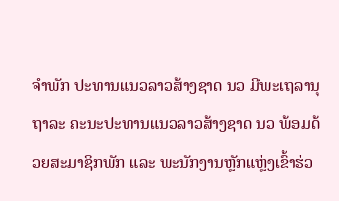ຈຳພັກ ປະທານແນວລາວສ້າງຊາດ ນວ ມີພະເຖລານຸຖາລະ ຄະນະປະທານແນວລາວສ້າງຊາດ ນວ ພ້ອມດ້ວຍສະມາຊິກພັກ ແລະ ພະນັກງານຫຼັກແຫຼ່ງເຂົ້າຮ່ວ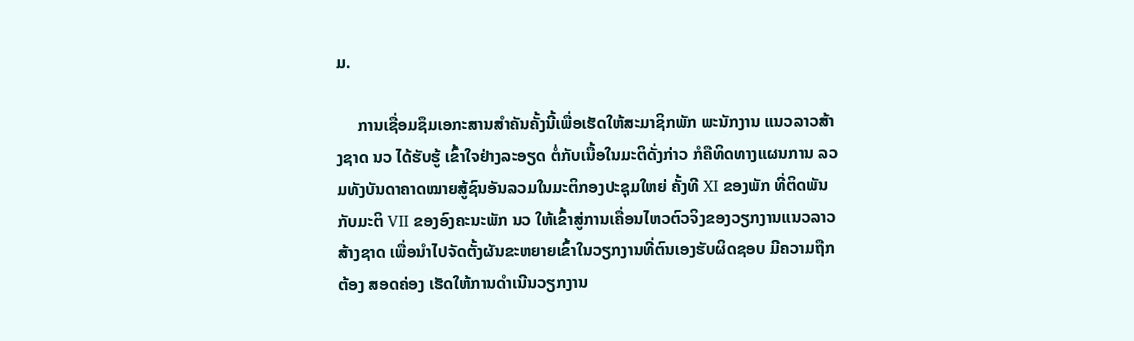ມ.

     ການເຊື່ອມຊຶມເອກະສານສຳຄັນຄັ້ງນີ້ເພື່ອເຮັດໃຫ້ສະມາຊິກພັກ ພະນັກງານ ແນວລາວສ້າງຊາດ ນວ ໄດ້ຮັບຮູ້ ເຂົ້າໃຈຢ່າງລະອຽດ ຕໍ່ກັບເນື້ອໃນມະຕິດັ່ງກ່າວ ກໍຄືທິດທາງແຜນການ ລວມທັງບັນດາຄາດໝາຍສູ້ຊົນອັນລວມໃນມະຕິກອງປະຊຸມໃຫຍ່ ຄັ້ງທີ XI ຂອງພັກ ທີ່ຕິດພັນກັບມະຕິ VII ຂອງອົງຄະນະພັກ ນວ ໃຫ້ເຂົ້າສູ່ການເຄື່ອນໄຫວຕົວຈິງຂອງວຽກງານແນວລາວສ້າງຊາດ ເພື່ອນຳໄປຈັດຕັ້ງຜັນຂະຫຍາຍເຂົ້າໃນວຽກງານທີ່ຕົນເອງຮັບຜິດຊອບ ມີຄວາມຖືກຕ້ອງ ສອດຄ່ອງ ເຮັດໃຫ້ການດຳເນີນວຽກງານ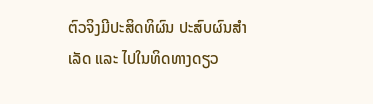ຕົວຈິງມີປະສິດທິຜົນ ປະສົບຜົນສຳເລັດ ແລະ ໄປໃນທິດທາງດຽວ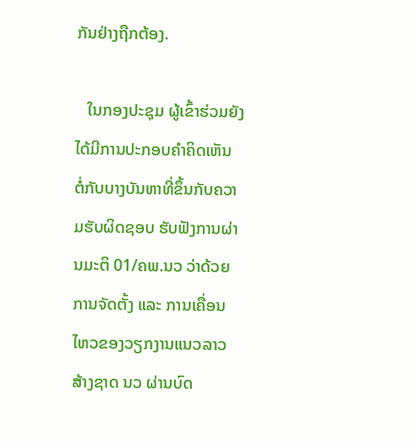ກັນຢ່າງຖືກຕ້ອງ.

   ໃນກອງປະຊຸມ ຜູ້ເຂົ້າຮ່ວມຍັງໄດ້ມີການປະກອບຄໍາຄິດເຫັນ ຕໍ່ກັບບາງບັນຫາທີ່ຂຶ້ນກັບຄວາມຮັບຜິດຊອບ ຮັບຟັງການຜ່ານມະຕິ 01/ຄພ.ນວ ວ່າດ້ວຍການຈັດຕັ້ງ ແລະ ການເຄື່ອນໄຫວຂອງວຽກງານແນວລາວສ້າງຊາດ ນວ ຜ່ານບົດ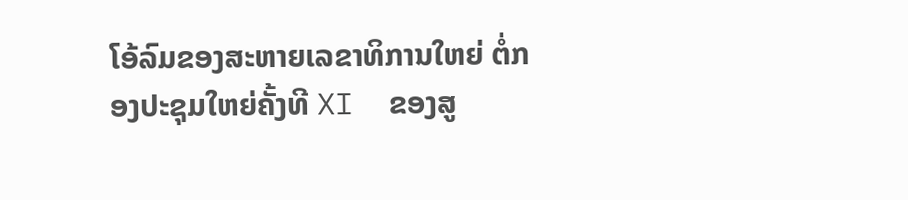ໂອ້ລົມຂອງສະຫາຍເລຂາທິການໃຫຍ່ ຕໍ່ກອງປະຊຸມໃຫຍ່ຄັ້ງທີ XI  ຂອງສູ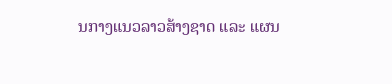ນກາງແນວລາວສ້າງຊາດ ແລະ ແຜນ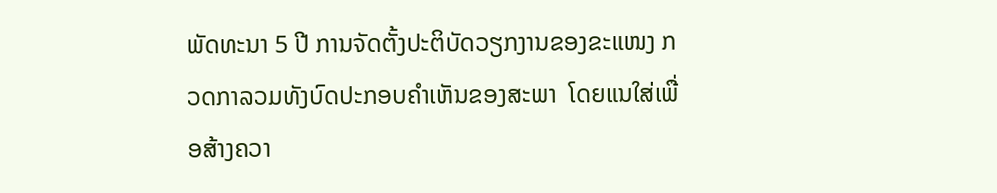ພັດທະນາ 5 ປີ ການຈັດຕັ້ງປະຕິບັດວຽກງານຂອງຂະແໜງ ກວດກາລວມທັງບົດປະກອບຄຳເຫັນຂອງສະພາ  ໂດຍແນໃສ່ເພື່ອສ້າງຄວາ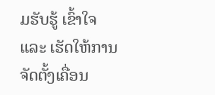ມຮັບຮູ້ ເຂົ້າໃຈ ແລະ ເຮັດໃຫ້ການຈັດຕັ້ງເຄື່ອນ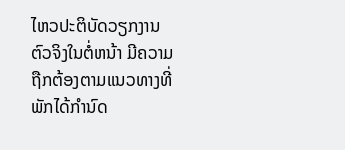ໄຫວປະຕິບັດວຽກງານຕົວຈິງໃນຕໍ່ຫນ້າ ມີຄວາມຖືກຕ້ອງຕາມແນວທາງທີ່ພັກໄດ້ກຳນົດ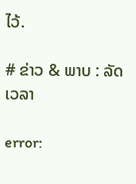ໄວ້.

# ຂ່າວ & ພາບ : ລັດເວລາ

error: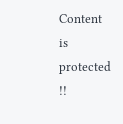Content is protected !!